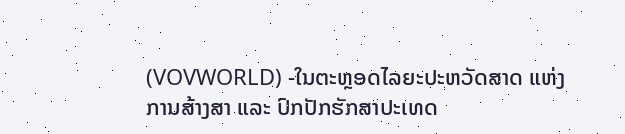(VOVWORLD) -ໃນຕະຫຼອດໄລຍະປະຫວັດສາດ ແຫ່ງການສ້າງສາ ແລະ ປົກປັກຮັກສາປະເທດ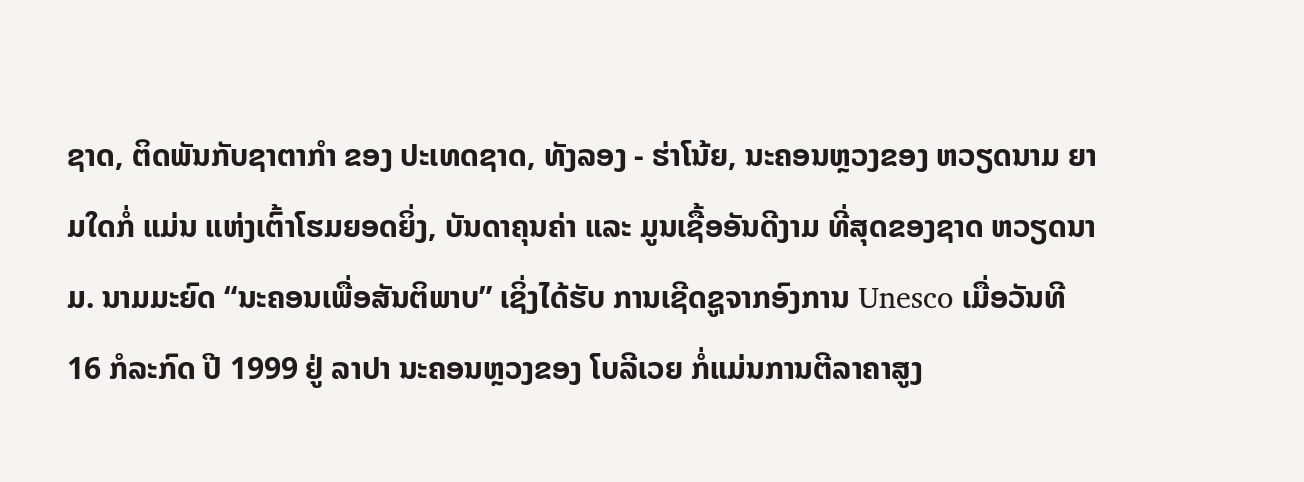ຊາດ, ຕິດພັນກັບຊາຕາກຳ ຂອງ ປະເທດຊາດ, ທັງລອງ - ຮ່າໂນ້ຍ, ນະຄອນຫຼວງຂອງ ຫວຽດນາມ ຍາມໃດກໍ່ ແມ່ນ ແຫ່ງເຕົ້າໂຮມຍອດຍິ່ງ, ບັນດາຄຸນຄ່າ ແລະ ມູນເຊື້ອອັນດີງາມ ທີ່ສຸດຂອງຊາດ ຫວຽດນາມ. ນາມມະຍົດ “ນະຄອນເພື່ອສັນຕິພາບ” ເຊິ່ງໄດ້ຮັບ ການເຊີດຊູຈາກອົງການ Unesco ເມື່ອວັນທີ 16 ກໍລະກົດ ປີ 1999 ຢູ່ ລາປາ ນະຄອນຫຼວງຂອງ ໂບລີເວຍ ກໍ່ແມ່ນການຕີລາຄາສູງ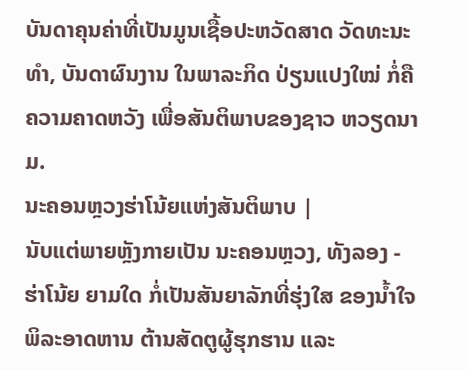ບັນດາຄຸນຄ່າທີ່ເປັນມູນເຊື້ອປະຫວັດສາດ ວັດທະນະທຳ, ບັນດາຜົນງານ ໃນພາລະກິດ ປ່ຽນແປງໃໝ່ ກໍ່ຄືຄວາມຄາດຫວັງ ເພື່ອສັນຕິພາບຂອງຊາວ ຫວຽດນາມ.
ນະຄອນຫຼວງຮ່າໂນ້ຍແຫ່ງສັນຕິພາບ |
ນັບແຕ່ພາຍຫຼັງກາຍເປັນ ນະຄອນຫຼວງ, ທັງລອງ - ຮ່າໂນ້ຍ ຍາມໃດ ກໍ່ເປັນສັນຍາລັກທີ່ຮຸ່ງໃສ ຂອງນໍ້າໃຈ ພິລະອາດຫານ ຕ້ານສັດຕູຜູ້ຮຸກຮານ ແລະ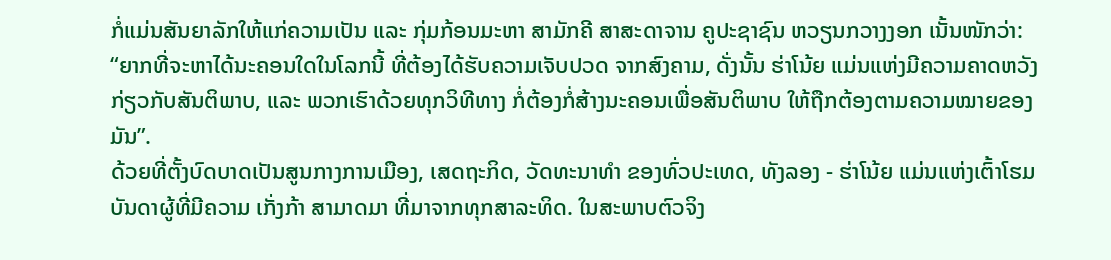ກໍ່ແມ່ນສັນຍາລັກໃຫ້ແກ່ຄວາມເປັນ ແລະ ກຸ່ມກ້ອນມະຫາ ສາມັກຄີ ສາສະດາຈານ ຄູປະຊາຊົນ ຫວຽນກວາງງອກ ເນັ້ນໜັກວ່າ:
“ຍາກທີ່ຈະຫາໄດ້ນະຄອນໃດໃນໂລກນີ້ ທີ່ຕ້ອງໄດ້ຮັບຄວາມເຈັບປວດ ຈາກສົງຄາມ, ດັ່ງນັ້ນ ຮ່າໂນ້ຍ ແມ່ນແຫ່ງມີຄວາມຄາດຫວັງ ກ່ຽວກັບສັນຕິພາບ, ແລະ ພວກເຮົາດ້ວຍທຸກວິທີທາງ ກໍ່ຕ້ອງກໍ່ສ້າງນະຄອນເພື່ອສັນຕິພາບ ໃຫ້ຖືກຕ້ອງຕາມຄວາມໝາຍຂອງມັນ”.
ດ້ວຍທີ່ຕັ້ງບົດບາດເປັນສູນກາງການເມືອງ, ເສດຖະກິດ, ວັດທະນາທຳ ຂອງທົ່ວປະເທດ, ທັງລອງ - ຮ່າໂນ້ຍ ແມ່ນແຫ່ງເຕົ້າໂຮມ ບັນດາຜູ້ທີ່ມີຄວາມ ເກັ່ງກ້າ ສາມາດມາ ທີ່ມາຈາກທຸກສາລະທິດ. ໃນສະພາບຕົວຈິງ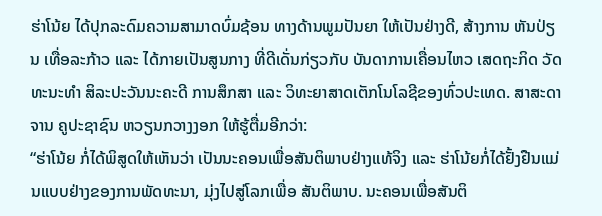ຮ່າໂນ້ຍ ໄດ້ປຸກລະດົມຄວາມສາມາດບົ່ມຊ້ອນ ທາງດ້ານພູມປັນຍາ ໃຫ້ເປັນຢ່າງດີ, ສ້າງການ ຫັນປ່ຽນ ເທື່ອລະກ້າວ ແລະ ໄດ້ກາຍເປັນສູນກາງ ທີ່ດີເດັ່ນກ່ຽວກັບ ບັນດາການເຄື່ອນໄຫວ ເສດຖະກິດ ວັດທະນະທຳ ສິລະປະວັນນະຄະດີ ການສຶກສາ ແລະ ວິທະຍາສາດເຕັກໂນໂລຊີຂອງທົ່ວປະເທດ. ສາສະດາຈານ ຄູປະຊາຊົນ ຫວຽນກວາງງອກ ໃຫ້ຮູ້ຕື່ມອີກວ່າ:
“ຮ່າໂນ້ຍ ກໍ່ໄດ້ພິສູດໃຫ້ເຫັນວ່າ ເປັນນະຄອນເພື່ອສັນຕິພາບຢ່າງແທ້ຈິງ ແລະ ຮ່າໂນ້ຍກໍ່ໄດ້ຢັ້ງຢືນແມ່ນແບບຢ່າງຂອງການພັດທະນາ, ມຸ່ງໄປສູ່ໂລກເພື່ອ ສັນຕິພາບ. ນະຄອນເພື່ອສັນຕິ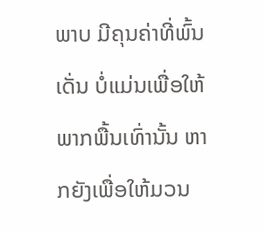ພາບ ມີຄຸນຄ່າທີ່ພົ້ນເດັ່ນ ບໍ່ແມ່ນເພື່ອໃຫ້ ພາກພື້ນເທົ່ານັ້ນ ຫາກຍັງເພື່ອໃຫ້ມວນ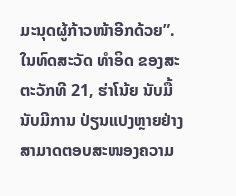ມະນຸດຜູ້ກ້າວໜ້າອີກດ້ວຍ”.
ໃນທົດສະວັດ ທຳອິດ ຂອງສະຕະວັກທີ 21, ຮ່າໂນ້ຍ ນັບມື້ນັບມີການ ປ່ຽນແປງຫຼາຍຢ່າງ ສາມາດຕອບສະໜອງຄວາມ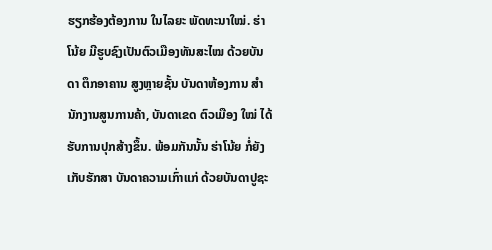ຮຽກຮ້ອງຕ້ອງການ ໃນໄລຍະ ພັດທະນາໃໝ່. ຮ່າໂນ້ຍ ມີຮູບຊົງເປັນຕົວເມືອງທັນສະໄໝ ດ້ວຍບັນດາ ຕຶກອາຄານ ສູງຫຼາຍຊັ້ນ ບັນດາຫ້ອງການ ສຳນັກງານສູນການຄ້າ, ບັນດາເຂດ ຕົວເມືອງ ໃໝ່ ໄດ້ຮັບການປຸກສ້າງຂຶ້ນ. ພ້ອມກັນນັ້ນ ຮ່າໂນ້ຍ ກໍ່ຍັງເກັບຮັກສາ ບັນດາຄວາມເກົ່າແກ່ ດ້ວຍບັນດາປູຊະ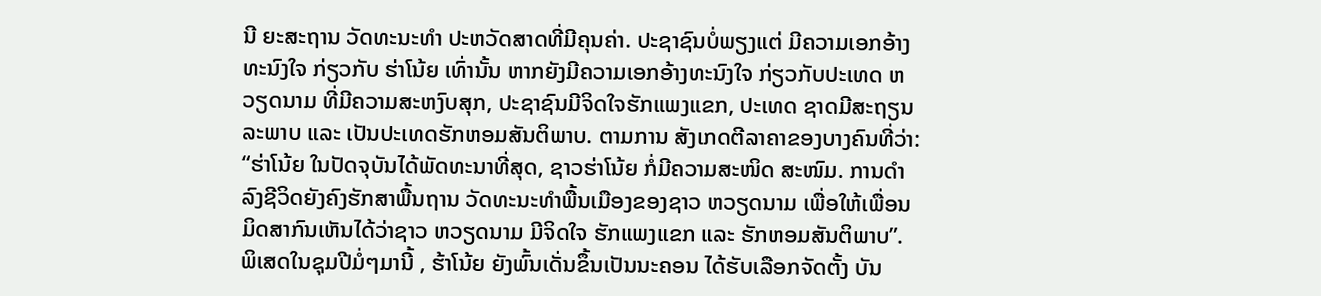ນີ ຍະສະຖານ ວັດທະນະທຳ ປະຫວັດສາດທີ່ມີຄຸນຄ່າ. ປະຊາຊົນບໍ່ພຽງແຕ່ ມີຄວາມເອກອ້າງທະນົງໃຈ ກ່ຽວກັບ ຮ່າໂນ້ຍ ເທົ່ານັ້ນ ຫາກຍັງມີຄວາມເອກອ້າງທະນົງໃຈ ກ່ຽວກັບປະເທດ ຫວຽດນາມ ທີ່ມີຄວາມສະຫງົບສຸກ, ປະຊາຊົນມີຈິດໃຈຮັກແພງແຂກ, ປະເທດ ຊາດມີສະຖຽນລະພາບ ແລະ ເປັນປະເທດຮັກຫອມສັນຕິພາບ. ຕາມການ ສັງເກດຕີລາຄາຂອງບາງຄົນທີ່ວ່າ:
“ຮ່າໂນ້ຍ ໃນປັດຈຸບັນໄດ້ພັດທະນາທີ່ສຸດ, ຊາວຮ່າໂນ້ຍ ກໍ່ມີຄວາມສະໜິດ ສະໜົມ. ການດໍາລົງຊີວິດຍັງຄົງຮັກສາພື້ນຖານ ວັດທະນະທຳພື້ນເມືອງຂອງຊາວ ຫວຽດນາມ ເພື່ອໃຫ້ເພື່ອນມິດສາກົນເຫັນໄດ້ວ່າຊາວ ຫວຽດນາມ ມີຈິດໃຈ ຮັກແພງແຂກ ແລະ ຮັກຫອມສັນຕິພາບ”.
ພິເສດໃນຊຸມປີມໍ່ໆມານີ້ , ຮ້າໂນ້ຍ ຍັງພົ້ນເດັ່ນຂຶ້ນເປັນນະຄອນ ໄດ້ຮັບເລືອກຈັດຕັ້ງ ບັນ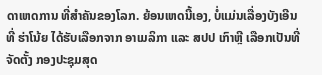ດາເຫດການ ທີ່ສຳຄັນຂອງໂລກ. ຍ້ອນເຫດນີ້ເອງ, ບໍ່ແມ່ນເລື່ອງບັງເອີນທີ່ ຮ່າໂນ້ຍ ໄດ້ຮັບເລືອກຈາກ ອາເມລິກາ ແລະ ສປປ ເກົາຫຼີ ເລືອກເປັນທີ່ຈັດຕັ້ງ ກອງປະຊຸມສຸດ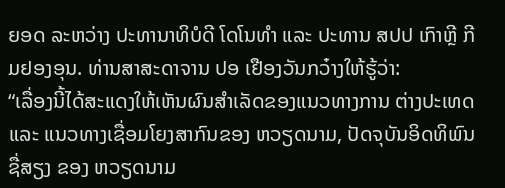ຍອດ ລະຫວ່າງ ປະທານາທິບໍດີ ໂດໂນທຳ ແລະ ປະທານ ສປປ ເກົາຫຼີ ກີມຢອງອຸນ. ທ່ານສາສະດາຈານ ປອ ເຢືອງວັນກວ໋າງໃຫ້ຮູ້ວ່າ:
“ເລື່ອງນີ້ໄດ້ສະແດງໃຫ້ເຫັນຜົນສຳເລັດຂອງແນວທາງການ ຕ່າງປະເທດ ແລະ ແນວທາງເຊື່ອມໂຍງສາກົນຂອງ ຫວຽດນາມ, ປັດຈຸບັນອິດທິພົນຊື່ສຽງ ຂອງ ຫວຽດນາມ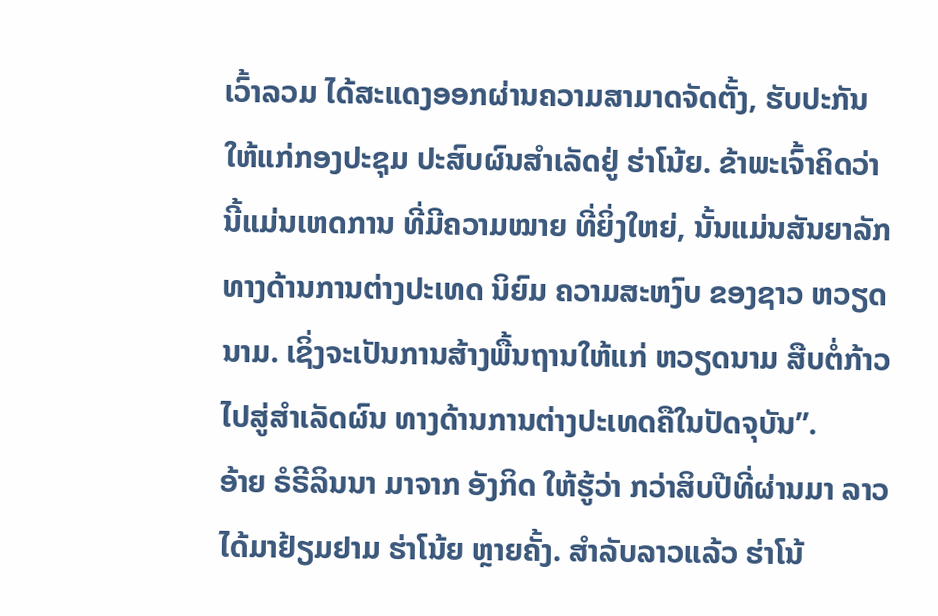ເວົ້າລວມ ໄດ້ສະແດງອອກຜ່ານຄວາມສາມາດຈັດຕັ້ງ, ຮັບປະກັນໃຫ້ແກ່ກອງປະຊຸມ ປະສົບຜົນສຳເລັດຢູ່ ຮ່າໂນ້ຍ. ຂ້າພະເຈົ້າຄິດວ່າ ນີ້ແມ່ນເຫດການ ທີ່ມີຄວາມໝາຍ ທີ່ຍິ່ງໃຫຍ່, ນັ້ນແມ່ນສັນຍາລັກ ທາງດ້ານການຕ່າງປະເທດ ນິຍົມ ຄວາມສະຫງົບ ຂອງຊາວ ຫວຽດນາມ. ເຊິ່ງຈະເປັນການສ້າງພື້ນຖານໃຫ້ແກ່ ຫວຽດນາມ ສືບຕໍ່ກ້າວໄປສູ່ສຳເລັດຜົນ ທາງດ້ານການຕ່າງປະເທດຄືໃນປັດຈຸບັນ”.
ອ້າຍ ຣໍຣີລິນນາ ມາຈາກ ອັງກິດ ໃຫ້ຮູ້ວ່າ ກວ່າສິບປີທີ່ຜ່ານມາ ລາວໄດ້ມາຢ້ຽມຢາມ ຮ່າໂນ້ຍ ຫຼາຍຄັ້ງ. ສຳລັບລາວແລ້ວ ຮ່າໂນ້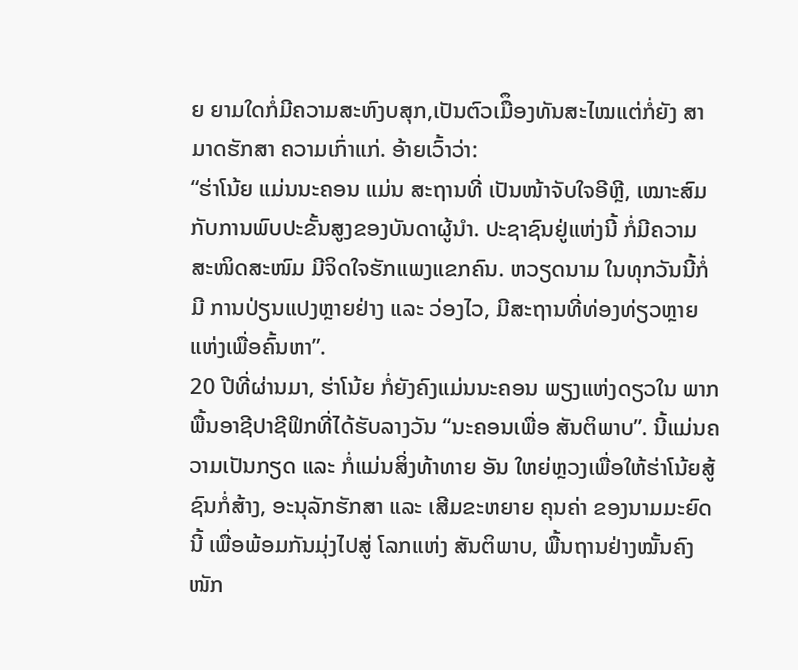ຍ ຍາມໃດກໍ່ມີຄວາມສະຫົງບສຸກ,ເປັນຕົວເມືຶອງທັນສະໄໝແຕ່ກໍ່ຍັງ ສາມາດຮັກສາ ຄວາມເກົ່າແກ່. ອ້າຍເວົ້າວ່າ:
“ຮ່າໂນ້ຍ ແມ່ນນະຄອນ ແມ່ນ ສະຖານທີ່ ເປັນໜ້າຈັບໃຈອີຫຼີ, ເໝາະສົມກັບການພົບປະຂັ້ນສູງຂອງບັນດາຜູ້ນຳ. ປະຊາຊົນຢູ່ແຫ່ງນີ້ ກໍ່ມີຄວາມ ສະໜິດສະໜົມ ມີຈິດໃຈຮັກແພງແຂກຄົນ. ຫວຽດນາມ ໃນທຸກວັນນີ້ກໍ່ມີ ການປ່ຽນແປງຫຼາຍຢ່າງ ແລະ ວ່ອງໄວ, ມີສະຖານທີ່ທ່ອງທ່ຽວຫຼາຍແຫ່ງເພື່ອຄົ້ນຫາ”.
20 ປີທີ່ຜ່ານມາ, ຮ່າໂນ້ຍ ກໍ່ຍັງຄົງແມ່ນນະຄອນ ພຽງແຫ່ງດຽວໃນ ພາກພື້ນອາຊີປາຊີຟິກທີ່ໄດ້ຮັບລາງວັນ “ນະຄອນເພື່ອ ສັນຕິພາບ”. ນີ້ແມ່ນຄວາມເປັນກຽດ ແລະ ກໍ່ແມ່ນສິ່ງທ້າທາຍ ອັນ ໃຫຍ່ຫຼວງເພື່ອໃຫ້ຮ່າໂນ້ຍສູ້ຊົນກໍ່ສ້າງ, ອະນຸລັກຮັກສາ ແລະ ເສີມຂະຫຍາຍ ຄຸນຄ່າ ຂອງນາມມະຍົດນີ້ ເພື່ອພ້ອມກັນມຸ່ງໄປສູ່ ໂລກແຫ່ງ ສັນຕິພາບ, ພື້ນຖານຢ່າງໝັ້ນຄົງໜັກ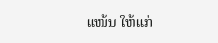ແໜ້ນ ໃຫ້ແກ່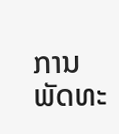ການ ພັດທະ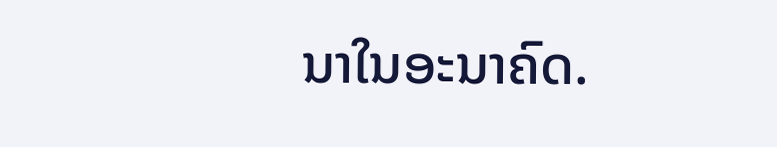ນາໃນອະນາຄົດ.